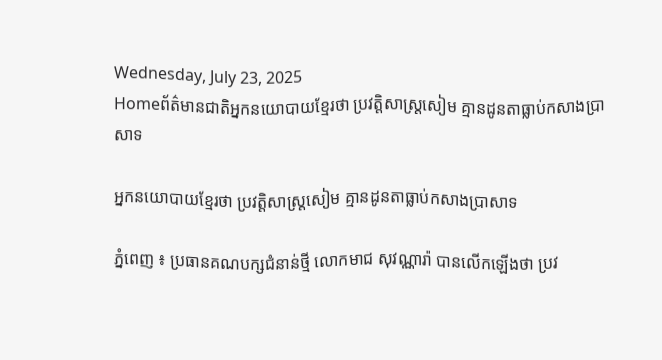Wednesday, July 23, 2025
Homeព័ត៌មានជាតិអ្នកនយោបាយខ្មែរថា ប្រវត្តិសាស្រ្តសៀម គ្មានដូនតាធ្លាប់កសាងប្រាសាទ

អ្នកនយោបាយខ្មែរថា ប្រវត្តិសាស្រ្តសៀម គ្មានដូនតាធ្លាប់កសាងប្រាសាទ

ភ្នំពេញ ៖ ប្រធានគណបក្សជំនាន់ថ្មី លោកមាជ សុវណ្ណារ៉ា បានលើកឡើងថា ប្រវ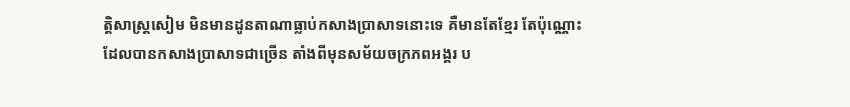ត្តិសាស្រ្តសៀម មិនមានដូនតាណាធ្លាប់កសាងប្រាសាទនោះទេ គឺមានតែខ្មែរ តែប៉ុណ្ណោះ ដែលបានកសាងប្រាសាទជាច្រើន តាំងពីមុនសម័យចក្រភពអង្គរ ប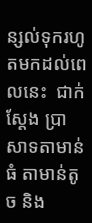ន្សល់ទុករហូតមកដល់ពេលនេះ  ជាក់ស្តែង ប្រាសាទតាមាន់ធំ តាមាន់តូច និង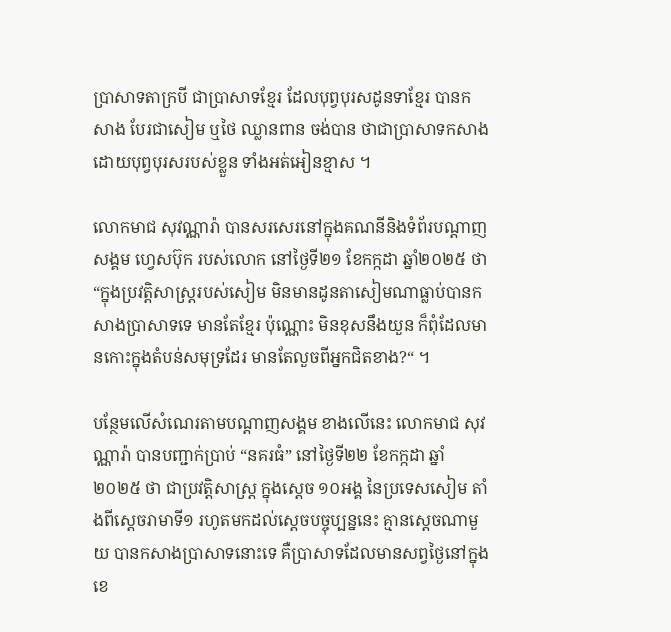ប្រាសាទតាក្របី ជាប្រាសាទខ្មែរ ដែលបុព្វបុរសដូនទាខ្មែរ បានកសាង បែរជាសៀម ឬថៃ ឈ្លានពាន ចង់បាន ថាជាប្រាសាទកសាងដោយបុព្វបុរសរបស់ខ្លួន ទាំងអត់អៀនខ្មាស ។

លោកមាជ សុវណ្ណារ៉ា បានសរសេរនៅក្នុងគណនីនិងទំព័របណ្ដាញសង្គម ហ្វេសប៊ុក របស់លោក នៅថ្ងៃទី២១ ខែកក្កដា ឆ្នាំ២០២៥ ថា “ក្នុងប្រវត្តិសាស្ត្ររបស់សៀម មិនមានដូនតាសៀមណាធ្លាប់បានកសាងប្រាសាទទេ មានតែខ្មែរ ប៉ុណ្ណោះ មិនខុសនឹងយួន ក៏ពុំដែលមានកោះក្នុងតំបន់សមុទ្រដែរ មានតែលួចពីអ្នកជិតខាង?“ ។

បន្ថែមលើសំណេរតាមបណ្ដាញសង្គម ខាងលើនេះ លោកមាជ សុវណ្ណារ៉ា បានបញ្ជាក់ប្រាប់ “នគរធំ” នៅថ្ងៃទី២២ ខែកក្កដា ឆ្នាំ២០២៥ ថា ជាប្រវត្តិសាស្រ្ត ក្នុងស្ដេច ១០អង្គ នៃប្រទេសសៀម តាំងពីសេ្ដចរាមាទី១ រហូតមកដល់ស្ដេចបច្ចុប្បន្ននេះ គ្មានស្ដេចណាមួយ បានកសាងប្រាសាទនោះទេ គឺប្រាសាទដែលមានសព្វថ្ងៃនៅក្នុងខេ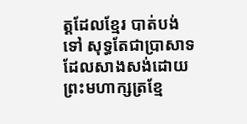ត្តដែលខ្មែរ បាត់បង់ទៅ សុទ្ធតែជាប្រាសាទដែលសាងសង់ដោយព្រះមហាក្សត្រខ្មែ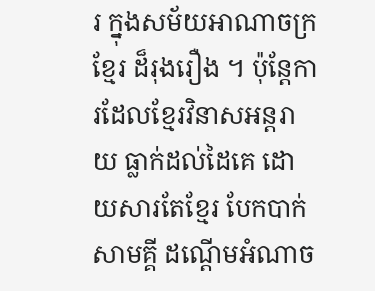រ ក្នុងសម័យអាណាចក្រខ្មែរ ដ៏រុងរឿង ។ ប៉ុន្តែការដែលខ្មែរវិនាសអន្តរាយ ធ្លាក់ដល់ដៃគេ ដោយសារតែខ្មែរ បែកបាក់សាមគ្គី ដណ្ដើមអំណាច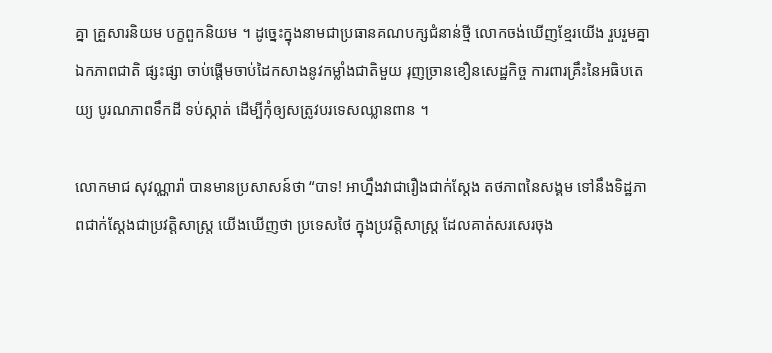គ្នា គ្រួសារនិយម បក្ខពួកនិយម ។ ដូច្នេះក្នុងនាមជាប្រធានគណបក្សជំនាន់ថ្មី លោកចង់ឃើញខ្មែរយើង រួបរួមគ្នា ឯកភាពជាតិ ផ្សះផ្សា ចាប់ផ្ដើមចាប់ដៃកសាងនូវកម្លាំងជាតិមួយ រុញច្រានខឿនសេដ្ឋកិច្ច ការពារគ្រឹះនៃអធិបតេយ្យ បូរណភាពទឹកដី ទប់ស្កាត់ ដើម្បីកុំឲ្យសត្រូវបរទេសឈ្លានពាន ។

លោកមាជ សុវណ្ណារ៉ា បានមានប្រសាសន៍ថា “បាទ! អាហ្នឹងវាជារឿងជាក់ស្ដែង តថភាពនៃសង្គម ទៅនឹងទិដ្ឋភាពជាក់ស្ដែងជាប្រវត្តិសាស្រ្ត យើងឃើញថា ប្រទេសថៃ ក្នុងប្រវត្តិសាស្រ្ត ដែលគាត់សរសេរចុង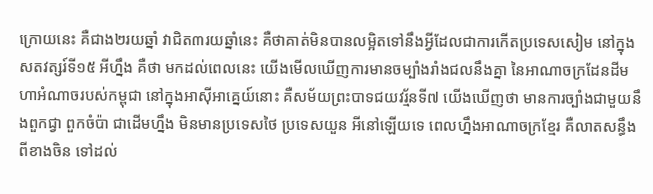ក្រោយនេះ គឺជាង២រយឆ្នាំ វាជិត៣រយឆ្នាំនេះ គឺថាគាត់មិនបានលម្អិតទៅនឹងអ្វីដែលជាការកើតប្រទេសសៀម នៅក្នុងសតវត្សរ៍ទី១៥ អីហ្នឹង គឺថា មកដល់ពេលនេះ យើងមើលឃើញការមានចម្បាំងរាំងជលនឹងគ្នា នៃអាណាចក្រដែនដីមហាអំណាចរបស់កម្ពុជា នៅក្នុងអាស៊ីអាគ្នេយ៍នោះ គឺសម័យព្រះបាទជយវរ្ម័នទី៧ យើងឃើញថា មានការច្បាំងជាមួយនឹងពួកជ្វា ពួកចំប៉ា ជាដើមហ្នឹង មិនមានប្រទេសថៃ ប្រទេសយួន អីនៅឡើយទេ ពេលហ្នឹងអាណាចក្រខ្មែរ គឺលាតសន្ធឹងពីខាងចិន ទៅដល់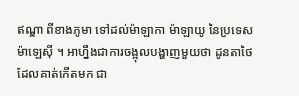ឥណ្ឌា ពីខាងភូមា ទៅដល់ម៉ាឡាកា ម៉ាឡាយូ នៃប្រទេសម៉ាឡេស៊ី ។ អាហ្នឹងជាការចង្អុលបង្ហាញមួយថា ដូនតាថៃ ដែលគាត់កើតមក ជា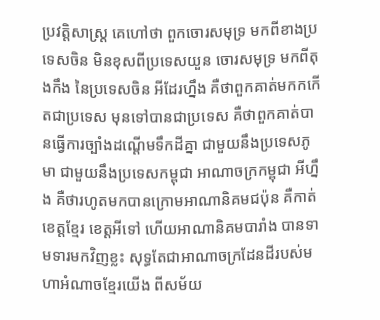ប្រវត្តិសាស្រ្ត គេហៅថា ពួកចោរសមុទ្រ មកពីខាងប្រទេសចិន មិនខុសពីប្រទេសយួន ចោរសមុទ្រ មកពីតុងកឹង នៃប្រទេសចិន អីដែរហ្នឹង គឺថាពួកគាត់មកកកើតជាប្រទេស មុនទៅបានជាប្រទេស គឺថាពួកគាត់បានធ្វើការច្បាំងដណ្ដើមទឹកដីគ្នា ជាមួយនឹងប្រទេសភូមា ជាមួយនឹងប្រទេសកម្ពុជា អាណាចក្រកម្ពុជា អីហ្នឹង គឺថារហូតមកបានក្រោមអាណានិគមជប៉ុន គឺកាត់ខេត្តខ្មែរ ខេត្តអីទៅ ហើយអាណានិគមបារាំង បានទាមទារមកវិញខ្លះ សុទ្ធតែជាអាណាចក្រដែនដីរបស់មហាអំណាចខ្មែរយើង ពីសម័យ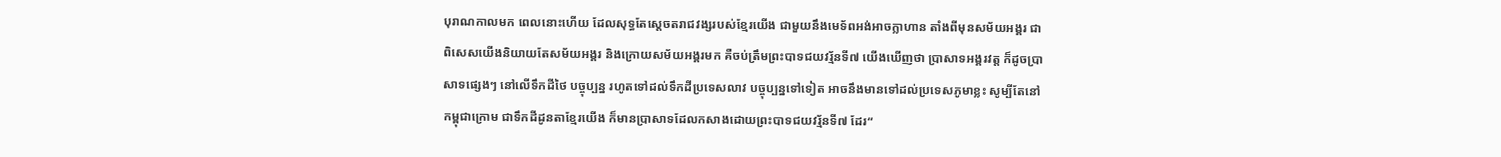បុរាណកាលមក ពេលនោះហើយ ដែលសុទ្ធតែស្ដេចតរាជវង្សរបស់ខ្មែរយើង ជាមួយនឹងមេទ័ពអង់អាចក្លាហាន តាំងពីមុនសម័យអង្គរ ជាពិសេសយើងនិយាយតែសម័យអង្គរ និងក្រោយសម័យអង្គរមក គឺចប់ត្រឹមព្រះបាទជយវរ្ម័នទី៧ យើងឃើញថា ប្រាសាទអង្គរវត្ត ក៏ដូចប្រាសាទផ្សេងៗ នៅលើទឹកដីថៃ បច្ចុប្បន្ន រហូតទៅដល់ទឹកដីប្រទេសលាវ បច្ចុប្បន្នទៅទៀត អាចនឹងមានទៅដល់ប្រទេសភូមាខ្លះ សូម្បីតែនៅកម្ពុជាក្រោម ជាទឹកដីដូនតាខ្មែរយើង ក៏មានប្រាសាទដែលកសាងដោយព្រះបាទជយវរ្ម័នទី៧ ដែរ“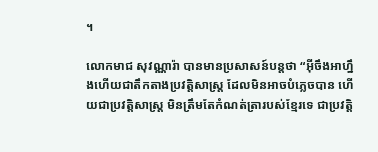។

លោកមាជ សុវណ្ណារ៉ា បានមានប្រសាសន៍បន្តថា “អ៊ីចឹងអាហ្នឹងហើយជាតឹកតាងប្រវត្តិសាស្រ្ត ដែលមិនអាចបំភ្លេចបាន ហើយជាប្រវត្តិសាស្រ្ត មិនត្រឹមតែកំណត់ត្រារបស់ខ្មែរទេ ជាប្រវត្តិ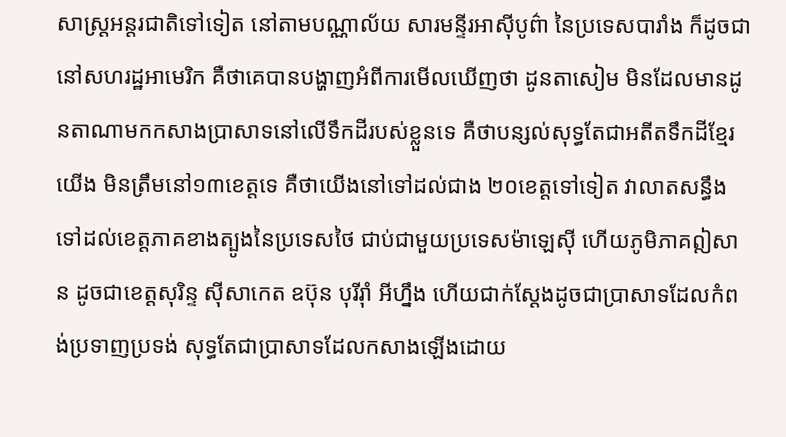សាស្រ្តអន្តរជាតិទៅទៀត នៅតាមបណ្ណាល័យ សារមន្ទីរអាស៊ីបូព៌ា នៃប្រទេសបារាំង ក៏ដូចជានៅសហរដ្ឋអាមេរិក គឺថាគេបានបង្ហាញអំពីការមើលឃើញថា ដូនតាសៀម មិនដែលមានដូនតាណាមកកសាងប្រាសាទនៅលើទឹកដីរបស់ខ្លួនទេ គឺថាបន្សល់សុទ្ធតែជាអតីតទឹកដីខ្មែរយើង មិនត្រឹមនៅ១៣ខេត្តទេ គឺថាយើងនៅទៅដល់ជាង ២០ខេត្តទៅទៀត វាលាតសន្ធឹងទៅដល់ខេត្តភាគខាងត្បូងនៃប្រទេសថៃ ជាប់ជាមួយប្រទេសម៉ាឡេស៊ី ហើយភូមិភាគឦសាន ដូចជាខេត្តសុរិន្ទ ស៊ីសាកេត ឧប៊ុន បុរីរ៉ាំ អីហ្នឹង ហើយជាក់ស្ដែងដូចជាប្រាសាទដែលកំពង់ប្រទាញប្រទង់ សុទ្ធតែជាប្រាសាទដែលកសាងឡើងដោយ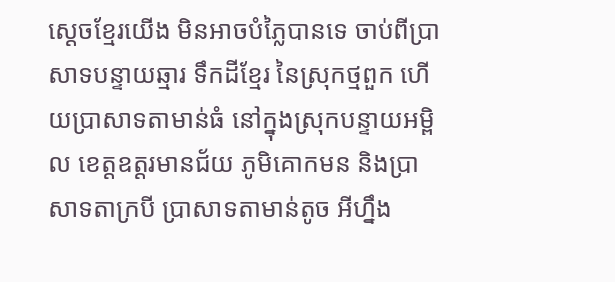ស្ដេចខ្មែរយើង មិនអាចបំភ្លៃបានទេ ចាប់ពីប្រាសាទបន្ទាយឆ្មារ ទឹកដីខ្មែរ នៃស្រុកថ្មពួក ហើយប្រាសាទតាមាន់ធំ នៅក្នុងស្រុកបន្ទាយអម្ពិល ខេត្តឧត្ដរមានជ័យ ភូមិគោកមន និងប្រាសាទតាក្របី ប្រាសាទតាមាន់តូច អីហ្នឹង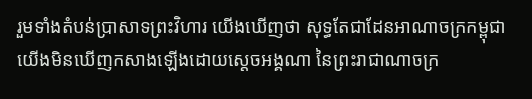រួមទាំងតំបន់ប្រាសាទព្រះវិហារ យើងឃើញថា សុទ្ធតែជាដែនអាណាចក្រកម្ពុជា យើងមិនឃើញកសាងឡើងដោយស្ដេចអង្គណា នៃព្រះរាជាណាចក្រ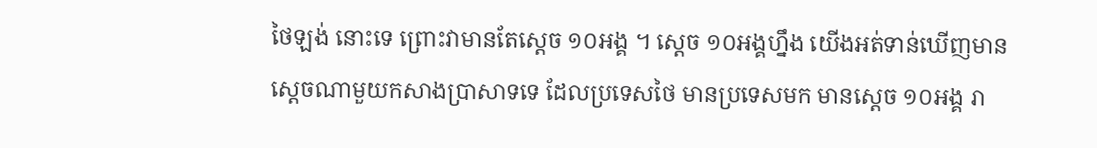ថៃឡង់ នោះទេ ព្រោះវាមានតែស្ដេច ១០អង្គ ។ ស្ដេច ១០អង្គហ្នឹង យើងអត់ទាន់ឃើញមានស្ដេចណាមួយកសាងប្រាសាទទេ ដែលប្រទេសថៃ មានប្រទេសមក មានសេ្ដច ១០អង្គ រា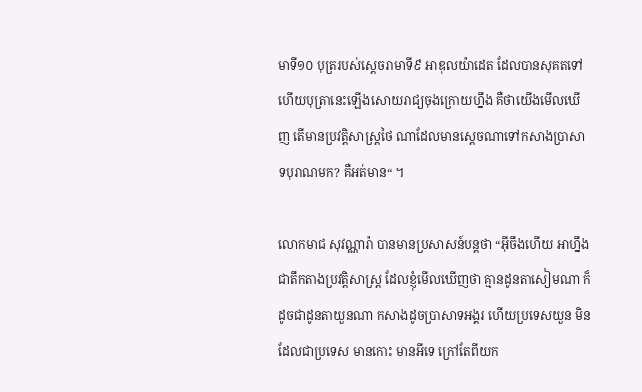មាទី១០ បុត្ររបស់ស្ដេចរាមាទី៩ អាឌុលយ៉ាដេត ដែលបានសុគតទៅ ហើយបុត្រានេះឡើងសោយរាជ្យចុងក្រោយហ្នឹង គឺថាយើងមើលឃើញ តើមានប្រវត្តិសាស្រ្តថៃ ណាដែលមានស្ដេចណាទៅកសាងប្រាសាទបុរាណមក? គឺអត់មាន“ ។

លោកមាជ សុវណ្ណារ៉ា បានមានប្រសាសន៍បន្តថា “អ៊ីចឹងហើយ អាហ្នឹងជាតឹកតាងប្រវត្តិសាស្រ្ត ដែលខ្ញុំមើលឃើញថា គ្មានដូនតាសៀមណា ក៏ដូចជាដូនតាយួនណា កសាងដូចប្រាសាទអង្គរ ហើយប្រទេសយួន មិនដែលជាប្រទេស មានកោះ មានអីទេ ក្រៅតែពីយក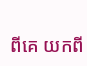ពីគេ យកពី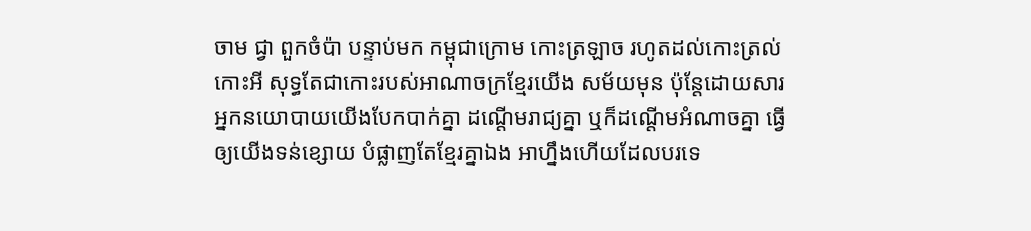ចាម ជ្វា ពួកចំប៉ា បន្ទាប់មក កម្ពុជាក្រោម កោះត្រឡាច រហូតដល់កោះត្រល់ កោះអី សុទ្ធតែជាកោះរបស់អាណាចក្រខ្មែរយើង សម័យមុន ប៉ុន្តែដោយសារអ្នកនយោបាយយើងបែកបាក់គ្នា ដណ្ដើមរាជ្យគ្នា ឬក៏ដណ្ដើមអំណាចគ្នា ធ្វើឲ្យយើងទន់ខ្សោយ បំផ្លាញតែខ្មែរគ្នាឯង អាហ្នឹងហើយដែលបរទេ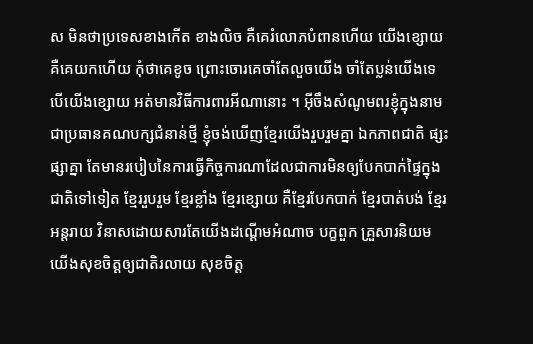ស មិនថាប្រទេសខាងកើត ខាងលិច គឺគេរំលោភបំពានហើយ យើងខ្សោយ គឺគេយកហើយ កុំថាគេខូច ព្រោះចោរគេចាំតែលួចយើង ចាំតែប្លន់យើងទេ បើយើងខ្សោយ អត់មានវិធីការពារអីណានោះ ។ អ៊ីចឹងសំណូមពរខ្ញុំក្នុងនាមជាប្រធានគណបក្សជំនាន់ថ្មី ខ្ញុំចង់ឃើញខ្មែរយើងរួបរួមគ្នា ឯកភាពជាតិ ផ្សះផ្សាគ្នា តែមានរបៀបនៃការធ្វើកិច្ចការណាដែលជាការមិនឲ្យបែកបាក់ផ្ទៃក្នុងជាតិទៅទៀត ខ្មែររួបរួម ខ្មែរខ្លាំង ខ្មែរខ្សោយ គឺខ្មែរបែកបាក់ ខ្មែរបាត់បង់ ខ្មែរអន្តរាយ វិនាសដោយសារតែយើងដណ្ដើមអំណាច បក្ខពួក គ្រួសារនិយម យើងសុខចិត្តឲ្យជាតិរលាយ សុខចិត្ត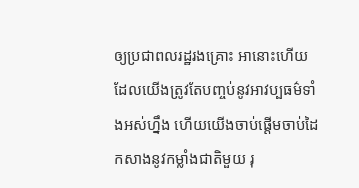ឲ្យប្រជាពលរដ្ឋរងគ្រោះ អានោះហើយដែលយើងត្រូវតែបញ្ចប់នូវអាវប្បធម៌ទាំងអស់ហ្នឹង ហើយយើងចាប់ផ្ដើមចាប់ដៃកសាងនូវកម្លាំងជាតិមួយ រុ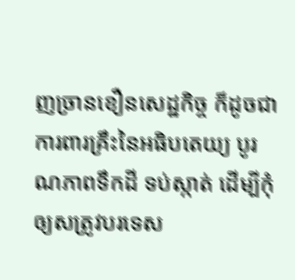ញច្រានខឿនសេដ្ឋកិច្ច ក៏ដូចជាការពារគ្រឹះនៃអធិបតេយ្យ បូរណភាពទឹកដី ទប់ស្កាត់ ដើម្បីកុំឲ្យសត្រូវបរទេស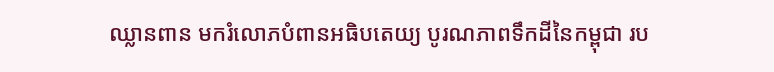ឈ្លានពាន មករំលោភបំពានអធិបតេយ្យ បូរណភាពទឹកដីនៃកម្ពុជា រប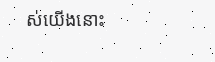ស់យើងនោះ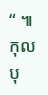“ ៕ កុលបុ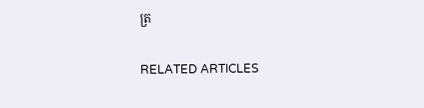ត្រ

RELATED ARTICLES